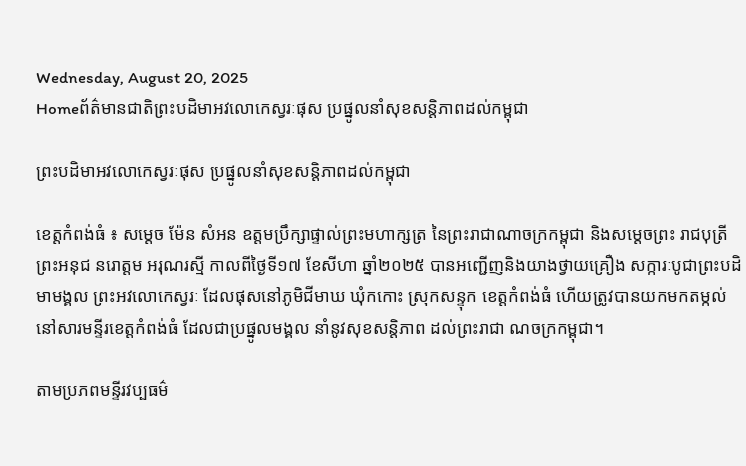Wednesday, August 20, 2025
Homeព័ត៌មានជាតិព្រះបដិមាអវលោកេស្វរៈផុស ប្រផ្នូលនាំសុខសន្តិភាពដល់កម្ពុជា

ព្រះបដិមាអវលោកេស្វរៈផុស ប្រផ្នូលនាំសុខសន្តិភាពដល់កម្ពុជា

ខេត្តកំពង់ធំ ៖ សម្តេច ម៉ែន សំអន ឧត្តមប្រឹក្សាផ្ទាល់ព្រះមហាក្សត្រ នៃព្រះរាជាណាចក្រកម្ពុជា និងសម្តេចព្រះ រាជបុត្រីព្រះអនុជ នរោត្តម អរុណរស្មី កាលពីថ្ងៃទី១៧ ខែសីហា ឆ្នាំ២០២៥ បានអញ្ជើញនិងយាងថ្វាយគ្រឿង សក្ការៈបូជាព្រះបដិមាមង្គល ព្រះអវលោកេស្វរៈ ដែលផុសនៅភូមិជីមាឃ ឃុំកកោះ ស្រុកសន្ទុក ខេត្តកំពង់ធំ ហើយត្រូវបានយកមកតម្កល់នៅសារមន្ទីរខេត្តកំពង់ធំ ដែលជាប្រផ្នូលមង្គល នាំនូវសុខសន្តិភាព ដល់ព្រះរាជា ណចក្រកម្ពុជា។

តាមប្រភពមន្ទីរវប្បធម៌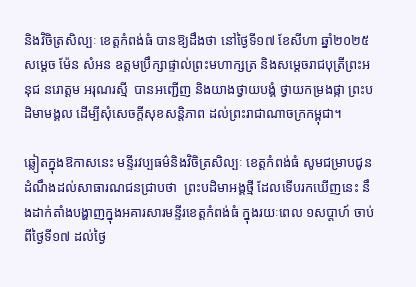និងវិចិត្រសិល្បៈ ខេត្តកំពង់ធំ បានឱ្យដឹងថា នៅថ្ងៃទី១៧ ខែសីហា ឆ្នាំ២០២៥ សម្តេច ម៉ែន សំអន ឧត្តមប្រឹក្សាផ្ទាល់ព្រះមហាក្សត្រ និងសម្តេចរាជបុត្រីព្រះអនុជ នរោត្តម អរុណរស្មី  បានអញ្ជើញ និងយាងថ្វាយបង្គំ ថ្វាយកម្រងផ្កា ព្រះបដិមាមង្គល ដើម្បីសុំសេចក្តីសុខសន្តិភាព ដល់ព្រះរាជាណាចក្រកម្ពុជា។

ឆ្លៀតក្នុងឱកាសនេះ មន្ទីរវប្បធម៌និងវិចិត្រសិល្បៈ ខេត្តកំពង់ធំ សូមជម្រាបជូនដំណឹងដល់សាធារណជនជ្រាបថា  ព្រះបដិមាអង្គថ្មី ដែលទើបរកឃើញនេះ នឹងដាក់តាំងបង្ហាញក្នុងអគារសារមន្ទីរខេត្តកំពង់ធំ ក្នុងរយៈពេល ១សប្តាហ៍ ចាប់ពីថ្ងៃទី១៧ ដល់ថ្ងៃ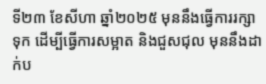ទី២៣ ខែសីហា ឆ្នាំ២០២៥ មុននឹងធ្វើការរក្សាទុក ដើម្បីធ្វើការសម្អាត និងជួសជុល មុននឹងដាក់ប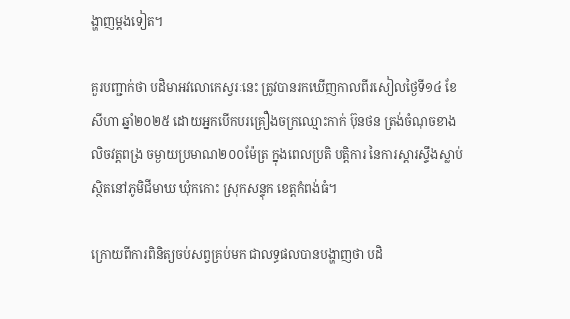ង្ហាញម្តងទៀត។

គួរបញ្ជាក់ថា បដិមាអវលោកេស្វរៈនេះ ត្រូវបានរកឃើញកាលពីរសៀលថ្ងៃទី១៤ ខែសីហា ឆ្នាំ២០២៥ ដោយអ្នកបើកបរគ្រឿងចក្រឈ្មោះកាក់ ប៊ុនថន ត្រង់ចំណុចខាងលិចវត្តពង្រ ចម្ងាយប្រមាណ២០០ម៉ែត្រ ក្នុងពេលប្រតិ បត្តិការ នៃការស្តារស្ទឹងស្លាប់ ស្ថិតនៅភូមិជីមាឃ ឃុំកកោះ ស្រុកសន្ទុក ខេត្តកំពង់ធំ។

ក្រោយពីការពិនិត្យចប់សព្វគ្រប់មក ជាលទ្ធផលបានបង្ហាញថា បដិ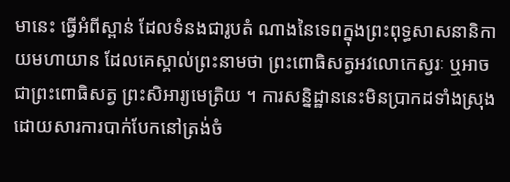មានេះ ធ្វើអំពីស្ពាន់ ដែលទំនងជារូបតំ ណាងនៃទេពក្នុងព្រះពុទ្ធសាសនានិកាយមហាយាន ដែលគេស្គាល់ព្រះនាមថា ព្រះពោធិសត្វអវលោកេស្វរៈ ឬអាចជាព្រះពោធិសត្វ ព្រះសិអារ្យមេត្រិយ ។ ការសន្និដ្ឋាននេះមិនប្រាកដទាំងស្រុង ដោយសារការបាក់បែកនៅត្រង់ចំ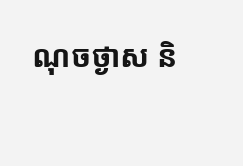ណុចថ្ងាស និ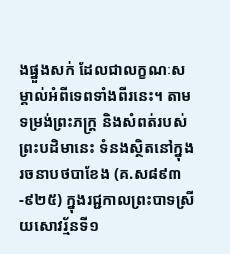ងផ្នួងសក់ ដែលជាលក្ខណៈសម្គាល់អំពីទេពទាំងពីរនេះ។ តាមទម្រង់ព្រះភក្ត្រ និងសំពត់របស់ព្រះបដិមានេះ ទំនងស្ថិតនៅក្នុងរចនាបថបាខែង (គ.ស៨៩៣-៩២៥) ក្នុងរជ្ជកាលព្រះបាទស្រីយសោវរ្ម័នទី១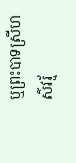ឬព្រះបាទស្រីហស៌វរ្ម័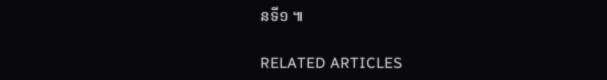នទី១ ៕

RELATED ARTICLES